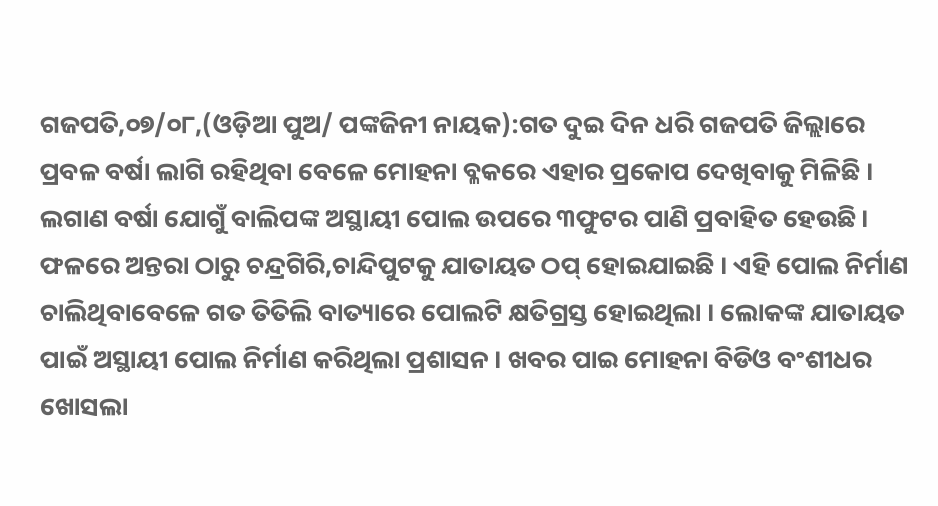ଗଜପତି,୦୭/୦୮,(ଓଡ଼ିଆ ପୁଅ/ ପଙ୍କଜିନୀ ନାୟକ):ଗତ ଦୁଇ ଦିନ ଧରି ଗଜପତି ଜିଲ୍ଲାରେ ପ୍ରବଳ ବର୍ଷା ଲାଗି ରହିଥିବା ବେଳେ ମୋହନା ବ୍ଳକରେ ଏହାର ପ୍ରକୋପ ଦେଖିବାକୁ ମିଳିଛି । ଲଗାଣ ବର୍ଷା ଯୋଗୁଁ ବାଲିପଙ୍କ ଅସ୍ଥାୟୀ ପୋଲ ଉପରେ ୩ଫୁଟର ପାଣି ପ୍ରବାହିତ ହେଉଛି।
ଫଳରେ ଅନ୍ତରା ଠାରୁ ଚନ୍ଦ୍ରଗିରି,ଚାନ୍ଦିପୁଟକୁ ଯାତାୟତ ଠପ୍ ହୋଇଯାଇଛି । ଏହି ପୋଲ ନିର୍ମାଣ ଚାଲିଥିବାବେଳେ ଗତ ତିତିଲି ବାତ୍ୟାରେ ପୋଲଟି କ୍ଷତିଗ୍ରସ୍ତ ହୋଇଥିଲା । ଲୋକଙ୍କ ଯାତାୟତ ପାଇଁ ଅସ୍ଥାୟୀ ପୋଲ ନିର୍ମାଣ କରିଥିଲା ପ୍ରଶାସନ । ଖବର ପାଇ ମୋହନା ବିଡିଓ ବଂଶୀଧର ଖୋସଲା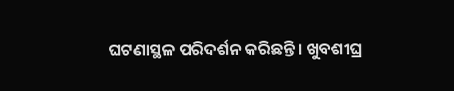ଘଟଣାସ୍ଥଳ ପରିଦର୍ଶନ କରିଛନ୍ତି । ଖୁବଶୀଘ୍ର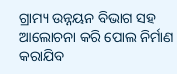ଗ୍ରାମ୍ୟ ଉନ୍ନୟନ ବିଭାଗ ସହ ଆଲୋଚନା କରି ପୋଲ ନିର୍ମାଣ କରାଯିବ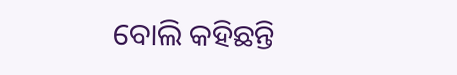ବୋଲି କହିଛନ୍ତି